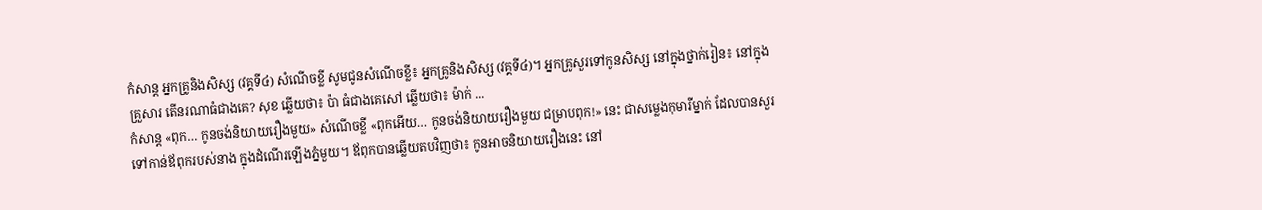កំសាន្ដ អ្នកគ្រូនិងសិស្ស (វគ្គទី៤) សំណើចខ្លី សូមជូនសំណើចខ្លី៖ អ្នកគ្រូនិងសិស្ស (វគ្គទី៤)។ អ្នកគ្រូសួរទៅកូនសិស្ស នៅក្នុងថ្នាក់រៀន៖ នៅក្នុងគ្រួសារ តើនរណាធំជាងគេ? សុខ ឆ្លើយថា៖ ប៉ា ធំជាងគេសៅ ឆ្លើយថា៖ ម៉ាក់ ...
កំសាន្ដ «ពុក… កូនចង់និយាយរឿងមួយ» សំណើចខ្លី «ពុកអើយ… កូនចង់និយាយរឿងមួយ ជម្រាបពុក!» នេះ ជាសម្លេងកុមារីម្នាក់ ដែលបានសួរទៅកាន់ឪពុករបស់នាង ក្នុងដំណើរឡើងភ្នំមួយ។ ឪពុកបានឆ្លើយតបវិញថា៖ កូនអាចនិយាយរឿងនេះ នៅ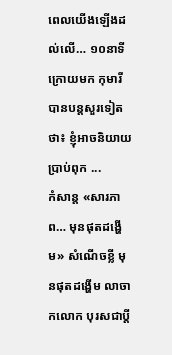ពេលយើងឡើងដល់លើ… ១០នាទីក្រោយមក កុមារីបានបន្តសួរទៀតថា៖ ខ្ញុំអាចនិយាយប្រាប់ពុក ...
កំសាន្ដ «សារភាព… មុនផុតដង្ហើម» សំណើចខ្លី មុនផុតដង្ហើម លាចាកលោក បុរសជាប្ដី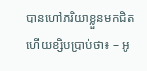បានហៅភរិយាខ្លួនមកជិត ហើយខ្សិបប្រាប់ថា៖ – អូ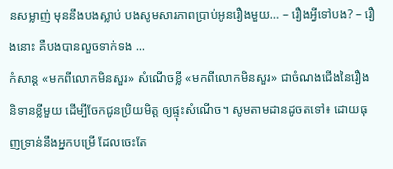នសម្លាញ់ មុននឹងបងស្លាប់ បងសូមសារភាពប្រាប់អូនរឿងមួយ… – រឿងអ្វីទៅបង? – រឿងនោះ គឺបងបានលួចទាក់ទង ...
កំសាន្ដ «មកពីលោកមិនសួរ» សំណើចខ្លី «មកពីលោកមិនសួរ» ជាចំណងជើងនៃរឿងនិទានខ្លីមួយ ដើម្បីចែកជូនប្រិយមិត្ត ឲ្យផ្ទុះសំណើច។ សូមតាមដានដូចតទៅ៖ ដោយធុញទ្រាន់នឹងអ្នកបម្រើ ដែលចេះតែ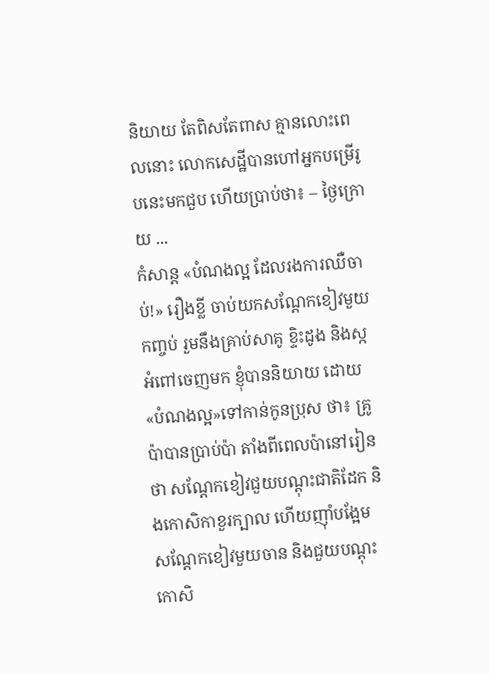និយាយ តែពិសតែពាស គ្មានលោះពេលនោះ លោកសេដ្ឋីបានហៅអ្នកបម្រើរូបនេះមកជួប ហើយប្រាប់ថា៖ – ថ្ងៃក្រោយ ...
កំសាន្ដ «បំណងល្អ ដែលរងការឈឺចាប់!» រឿងខ្លី ចាប់យកសណ្ដែកខៀវមួយកញ្ចប់ រួមនឹងគ្រាប់សាគូ ខ្ទិះដូង និងស្កអំពៅចេញមក ខ្ញុំបាននិយាយ ដោយ«បំណងល្អ»ទៅកាន់កូនប្រុស ថា៖ គ្រូប៉ាបានប្រាប់ប៉ា តាំងពីពេលប៉ានៅរៀនថា សណ្ដែកខៀវជួយបណ្ដុះជាតិដែក និងកោសិកាខួរក្បាល ហើយញ៉ាំបង្អែមសណ្ដែកខៀវមួយចាន និងជួយបណ្ដុះកោសិ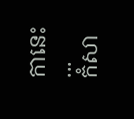កានេះ ...
កំសា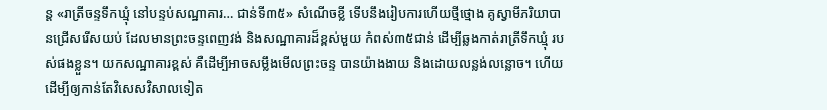ន្ដ «រាត្រីចន្ទទឹកឃ្មុំ នៅបន្ទប់សណ្ឋាគារ… ជាន់ទី៣៥» សំណើចខ្លី ទើបនឹងរៀបការហើយថ្មីថ្មោង គូស្វាមីភរិយាបានជ្រើសរើសយប់ ដែលមានព្រះចន្ទពេញវង់ និងសណ្ឋាគារដ៏ខ្ពស់មួយ កំពស់៣៥ជាន់ ដើម្បីឆ្លងកាត់រាត្រីទឹកឃ្មុំ របស់ផងខ្លួន។ យកសណ្ឋាគារខ្ពស់ គឺដើម្បីអាចសម្លឹងមើលព្រះចន្ទ បានយ៉ាងងាយ និងដោយលន្លង់លន្លោច។ ហើយដើម្បីឲ្យកាន់តែវិសេសវិសាលទៀត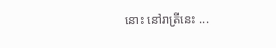នោះ នៅរាត្រីនេះ ...